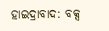ହାଇଦ୍ରାବାଦ: ବକ୍ସ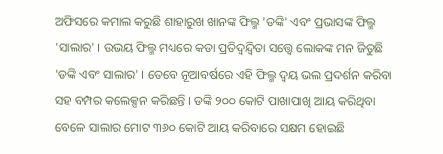ଅଫିସରେ କମାଲ କରୁଛି ଶାହାରୁଖ ଖାନଙ୍କ ଫିଲ୍ମ 'ଡଙ୍କି' ଏବଂ ପ୍ରଭାସଙ୍କ ଫିଲ୍ମ 'ସାଲାର' । ଉଭୟ ଫିଲ୍ମ ମଧ୍ୟରେ କଡା ପ୍ରତିଦ୍ବନ୍ଦ୍ବିତା ସତ୍ତ୍ବେ ଲୋକଙ୍କ ମନ ଜିତୁଛି 'ଡଙ୍କି ଏବଂ ସାଲାର' । ତେବେ ନୂଆବର୍ଷରେ ଏହି ଫିଲ୍ମ ଦ୍ବୟ ଭଲ ପ୍ରଦର୍ଶନ କରିବା ସହ ବମ୍ପର କଲେକ୍ସନ କରିଛନ୍ତି । ଡଙ୍କି ୨୦୦ କୋଟି ପାଖାପାଖି ଆୟ କରିଥିବା ବେଳେ ସାଲାର ମୋଟ ୩୬୦ କୋଟି ଆୟ କରିବାରେ ସକ୍ଷମ ହୋଇଛି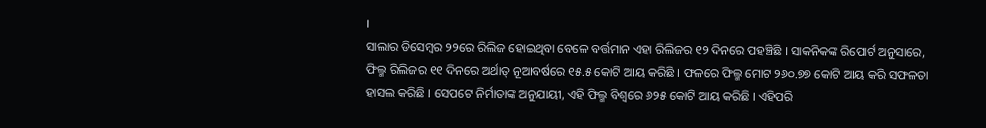।
ସାଲାର ଡିସେମ୍ବର ୨୨ରେ ରିଲିଜ ହୋଇଥିବା ବେଳେ ବର୍ତ୍ତମାନ ଏହା ରିଲିଜର ୧୨ ଦିନରେ ପହଞ୍ଚିଛି । ସାକନିକଙ୍କ ରିପୋର୍ଟ ଅନୁସାରେ, ଫିଲ୍ମ ରିଲିଜର ୧୧ ଦିନରେ ଅର୍ଥାତ୍ ନୂଆବର୍ଷରେ ୧୫.୫ କୋଟି ଆୟ କରିଛି । ଫଳରେ ଫିଲ୍ମ ମୋଟ ୨୬୦.୭୭ କୋଟି ଆୟ କରି ସଫଳତା ହାସଲ କରିଛି । ସେପଟେ ନିର୍ମାତାଙ୍କ ଅନୁଯାୟୀ, ଏହି ଫିଲ୍ମ ବିଶ୍ବରେ ୬୨୫ କୋଟି ଆୟ କରିଛି । ଏହିପରି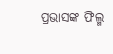ପ୍ରଭାସଙ୍କ ଫିଲ୍ମ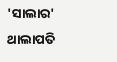'ସାଲାର' ଥାଲାପତି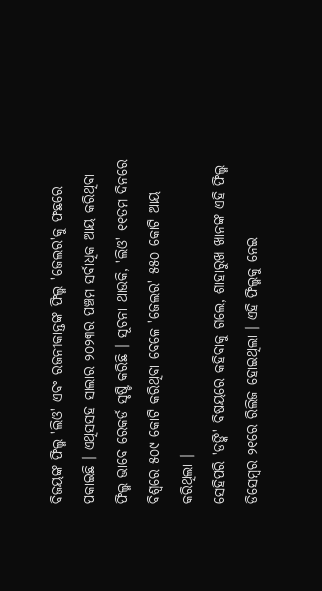ବିଜୟଙ୍କ ଫିଲ୍ମ 'ଲିଓ' ଏବଂ ରଜନୀକାନ୍ତଙ୍କ ଫିଲ୍ମ 'ଜେଲର'କୁ ଫଛରେ ପକାଇଛି । ଏଥିସସହ ସାଲାର ୨୦୨୩ର ପଞ୍ଚମ ସର୍ବାଧିକ ଆୟ କରିଥିବା ଫିଲ୍ମ ଭାବେ ରେକର୍ଡ ସୃଷ୍ଟି କରିଛି । ସୂଚନା ଥାଉକି, 'ଲିଓ' ୧୧ତମ ଦିନରେ ବିଶ୍ବରେ ୫୦୯ କୋଟି କରିଥିବା ବେଳେ 'ଜେଲର' ୫୫୦ କୋଟି ଆୟ କରିଥିଲା ।
ସେହିପରି 'ଡଙ୍କି' ବିଷୟରେ କହିବାକୁ ଗଲେ, ଶାହାରୁଖ ଖାନଙ୍କ ଏହି ଫିଲ୍ମ ଡିସେମ୍ବର ୨୧ରେ ରିଲିଜ ହୋଇଥିଲା । ଏହି ଫିଲ୍ମକୁ ନେଇ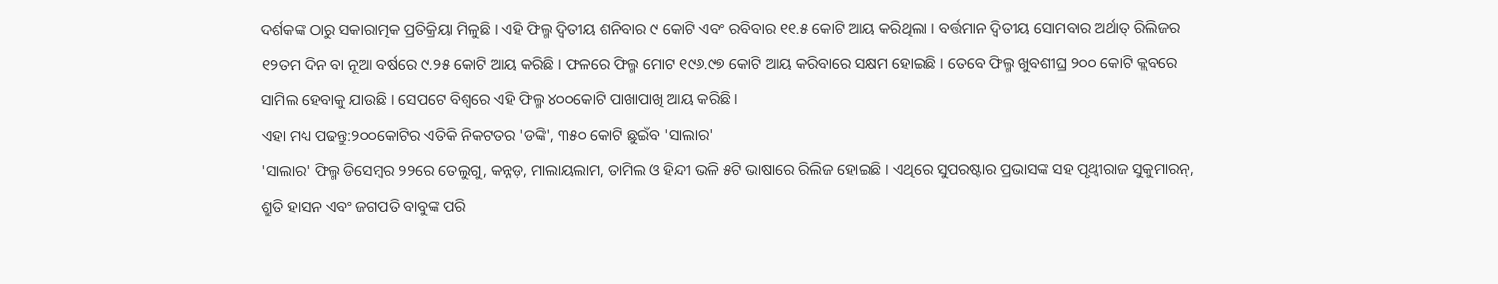ଦର୍ଶକଙ୍କ ଠାରୁ ସକାରାତ୍ମକ ପ୍ରତିକ୍ରିୟା ମିଳୁଛି । ଏହି ଫିଲ୍ମ ଦ୍ବିତୀୟ ଶନିବାର ୯ କୋଟି ଏବଂ ରବିବାର ୧୧.୫ କୋଟି ଆୟ କରିଥିଲା । ବର୍ତ୍ତମାନ ଦ୍ବିତୀୟ ସୋମବାର ଅର୍ଥାତ୍ ରିଲିଜର ୧୨ତମ ଦିନ ବା ନୂଆ ବର୍ଷରେ ୯.୨୫ କୋଟି ଆୟ କରିଛି । ଫଳରେ ଫିଲ୍ମ ମୋଟ ୧୯୬.୯୭ କୋଟି ଆୟ କରିବାରେ ସକ୍ଷମ ହୋଇଛି । ତେବେ ଫିଲ୍ମ ଖୁବଶୀଘ୍ର ୨୦୦ କୋଟି କ୍ଲବରେ ସାମିଲ ହେବାକୁ ଯାଉଛି । ସେପଟେ ବିଶ୍ବରେ ଏହି ଫିଲ୍ମ ୪୦୦କୋଟି ପାଖାପାଖି ଆୟ କରିଛି ।
ଏହା ମଧ୍ୟ ପଢନ୍ତୁ:୨୦୦କୋଟିର ଏତିକି ନିକଟତର 'ଡଙ୍କି', ୩୫୦ କୋଟି ଛୁଇଁବ 'ସାଲାର'
'ସାଲାର' ଫିଲ୍ମ ଡିସେମ୍ବର ୨୨ରେ ତେଲୁଗୁ, କନ୍ନଡ଼, ମାଲାୟଲାମ, ତାମିଲ ଓ ହିନ୍ଦୀ ଭଳି ୫ଟି ଭାଷାରେ ରିଲିଜ ହୋଇଛି । ଏଥିରେ ସୁପରଷ୍ଟାର ପ୍ରଭାସଙ୍କ ସହ ପୃଥ୍ବୀରାଜ ସୁକୁମାରନ୍, ଶ୍ରୁତି ହାସନ ଏବଂ ଜଗପତି ବାବୁଙ୍କ ପରି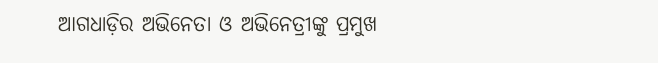ଆଗଧାଡ଼ିର ଅଭିନେତା ଓ ଅଭିନେତ୍ରୀଙ୍କୁ ପ୍ରମୁଖ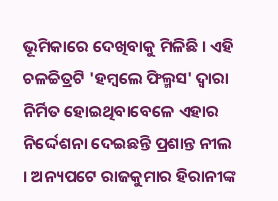ଭୂମିକାରେ ଦେଖିବାକୁ ମିଳିଛି । ଏହି ଚଳଚ୍ଚିତ୍ରଟି 'ହମ୍ବଲେ ଫିଲ୍ମସ' ଦ୍ବାରା ନିର୍ମିତ ହୋଇଥିବାବେଳେ ଏହାର ନିର୍ଦ୍ଦେଶନା ଦେଇଛନ୍ତି ପ୍ରଶାନ୍ତ ନୀଲ । ଅନ୍ୟପଟେ ରାଜକୁମାର ହିରାନୀଙ୍କ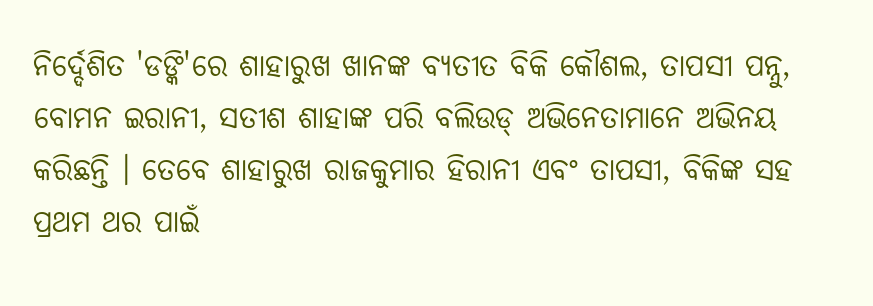ନିର୍ଦ୍ଦେଶିତ 'ଡଙ୍କି'ରେ ଶାହାରୁଖ ଖାନଙ୍କ ବ୍ୟତୀତ ବିକି କୌଶଲ, ତାପସୀ ପନ୍ନୁ, ବୋମନ ଇରାନୀ, ସତୀଶ ଶାହାଙ୍କ ପରି ବଲିଉଡ୍ ଅଭିନେତାମାନେ ଅଭିନୟ କରିଛନ୍ତି । ତେବେ ଶାହାରୁଖ ରାଜକୁମାର ହିରାନୀ ଏବଂ ତାପସୀ, ବିକିଙ୍କ ସହ ପ୍ରଥମ ଥର ପାଇଁ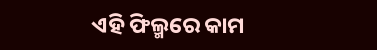ଏହି ଫିଲ୍ମରେ କାମ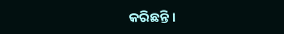କରିଛନ୍ତି ।